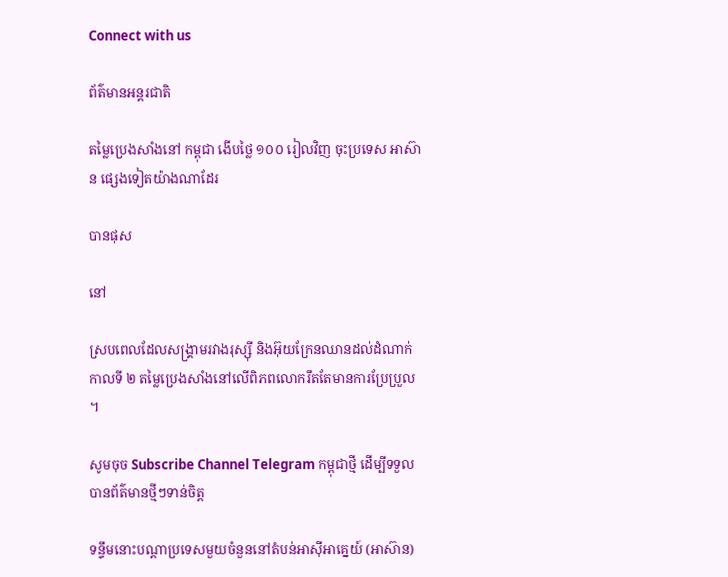Connect with us

ព័ត៌មានអន្ដរជាតិ

តម្លៃប្រេងសាំងនៅ កម្ពុជា ងើបថ្លៃ ១០០ រៀលវិញ ចុះប្រទេស អាស៊ាន ផ្សេងទៀតយ៉ាងណាដែរ

បានផុស

នៅ

ស្របពេលដែលសង្គ្រាមរវាងរុស្ស៊ី និងអ៊ុយក្រែនឈានដល់ដំណាក់កាលទី ២ តម្លៃប្រេងសាំងនៅលើពិភពលោករឹតតែមានការប្រែប្រួល ។

សូមចុច Subscribe Channel Telegram កម្ពុជាថ្មី ដើម្បីទទួលបានព័ត៌មានថ្មីៗទាន់ចិត្ត

ទន្ទឹមនោះបណ្ដាប្រទេសមួយចំនួននៅតំបន់អាស៊ីអាគ្នេយ៍ (អាស៊ាន)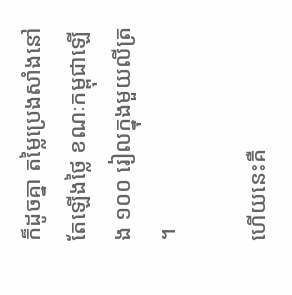ក៏ដូចគ្នា តម្លៃប្រេងសាំងនៅតែឡើងថ្លៃ ខណៈកម្ពុជាឡើង ១០០ រៀលក្នុងមួយលីត្រ ។

ហើយនេះគឺ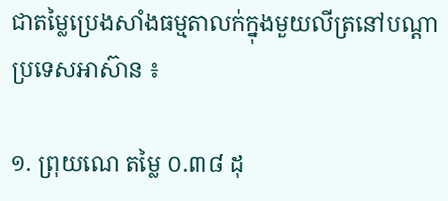ជាតម្លៃប្រេងសាំងធម្មតាលក់ក្នុងមួយលីត្រនៅបណ្ដាប្រទេសអាស៊ាន ៖

១. ព្រុយណេ តម្លៃ ០.៣៨ ដុ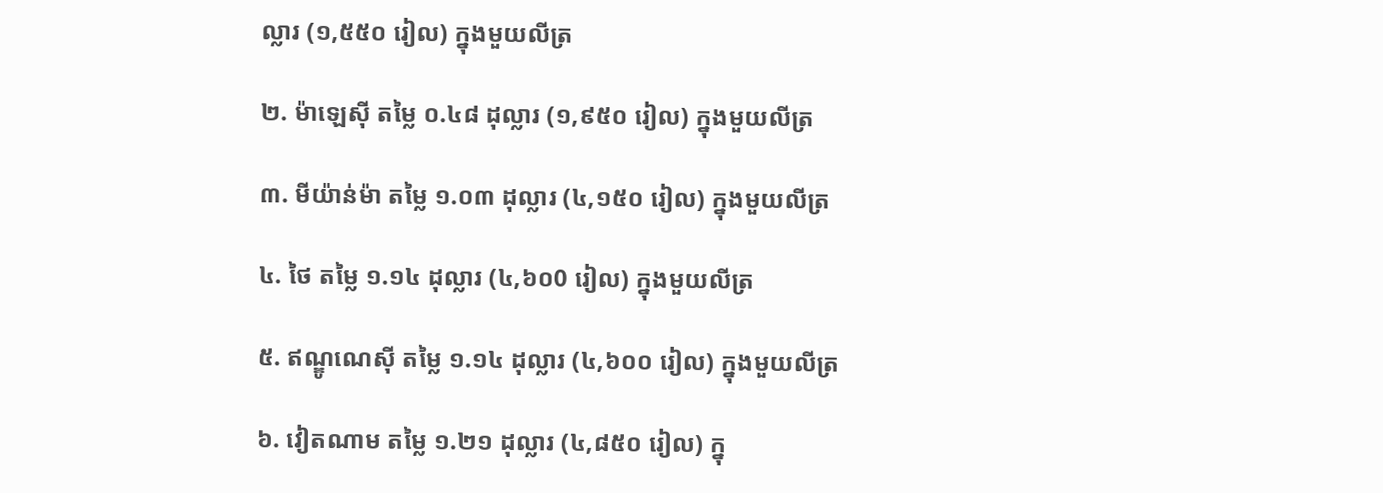ល្លារ (១,៥៥០ រៀល) ក្នុងមួយលីត្រ

២. ម៉ាឡេស៊ី តម្លៃ ០.៤៨ ដុល្លារ (១,៩៥០ រៀល) ក្នុងមួយលីត្រ

៣. មីយ៉ាន់ម៉ា តម្លៃ ១.០៣ ដុល្លារ (៤,១៥០ រៀល) ក្នុងមួយលីត្រ

៤. ថៃ តម្លៃ ១.១៤ ដុល្លារ (៤,៦០0 រៀល) ក្នុងមួយលីត្រ

៥. ឥណ្ឌូណេស៊ី តម្លៃ ១.១៤ ដុល្លារ (៤,៦០០ រៀល) ក្នុងមួយលីត្រ

៦. វៀតណាម តម្លៃ ១.២១ ដុល្លារ (៤,៨៥០ រៀល) ក្នុ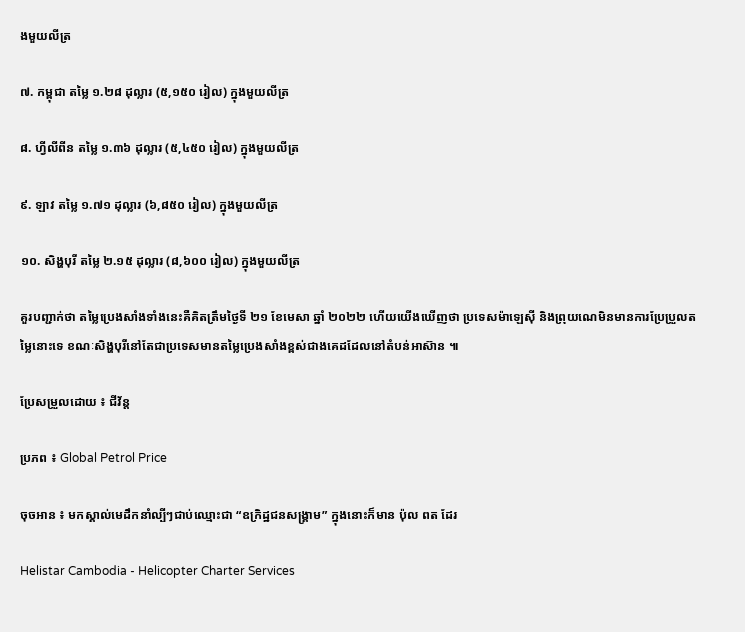ងមួយលីត្រ

៧. កម្ពុជា តម្លៃ ១.២៨ ដុល្លារ (៥,១៥០ រៀល) ក្នុងមួយលីត្រ

៨. ហ្វីលីពីន តម្លៃ ១.៣៦ ដុល្លារ (៥,៤៥០ រៀល) ក្នុងមួយលីត្រ

៩. ឡាវ តម្លៃ ១.៧១ ដុល្លារ (៦,៨៥០ រៀល) ក្នុងមួយលីត្រ

១០. សិង្ហបុរី តម្លៃ ២.១៥ ដុល្លារ (៨,៦០០ រៀល) ក្នុងមួយលីត្រ

គួរបញ្ជាក់ថា តម្លៃប្រេងសាំងទាំងនេះគឺគិតត្រឹមថ្ងៃទី ២១ ខែមេសា ឆ្នាំ ២០២២ ហើយយើងឃើញថា ប្រទេសម៉ាឡេស៊ី និងព្រុយណេមិនមានការប្រែប្រួលតម្លៃនោះទេ ខណៈសិង្ហបុរីនៅតែជាប្រទេសមានតម្លៃប្រេងសាំងខ្ពស់ជាងគេដដែលនៅតំបន់អាស៊ាន ៕

ប្រែសម្រួលដោយ ៖ ជីវ័ន្ត

ប្រភព ៖ Global Petrol Price

ចុចអាន ៖ មកស្គាល់មេដឹកនាំល្បីៗជាប់ឈ្មោះជា “ឧក្រិដ្ឋជនសង្គ្រាម” ក្នុងនោះក៏មាន ប៉ុល ពត ដែរ

Helistar Cambodia - Helicopter Charter Services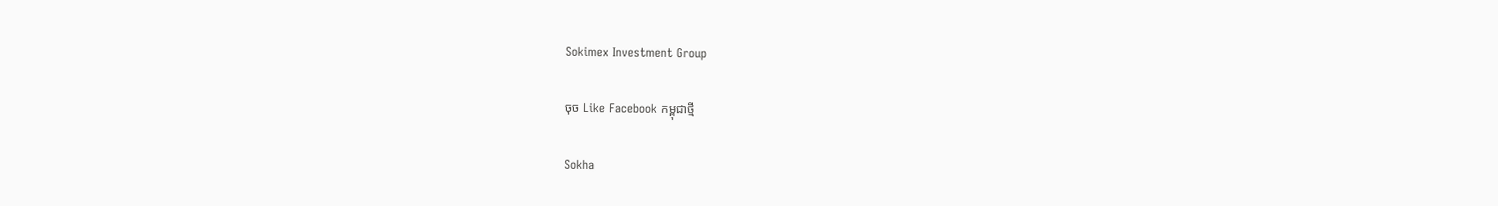Sokimex Investment Group

ចុច Like Facebook កម្ពុជាថ្មី

Sokha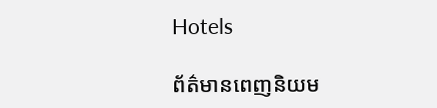Hotels

ព័ត៌មានពេញនិយម